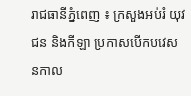រាជធានីភ្នំពេញ ៖ ក្រសួងអប់រំ យុវជន និងកីឡា ប្រកាសបើកបវេសនកាល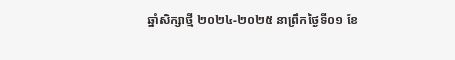ឆ្នាំសិក្សាថ្មី ២០២៤-២០២៥ នាព្រឹកថ្ងៃទី០១ ខែ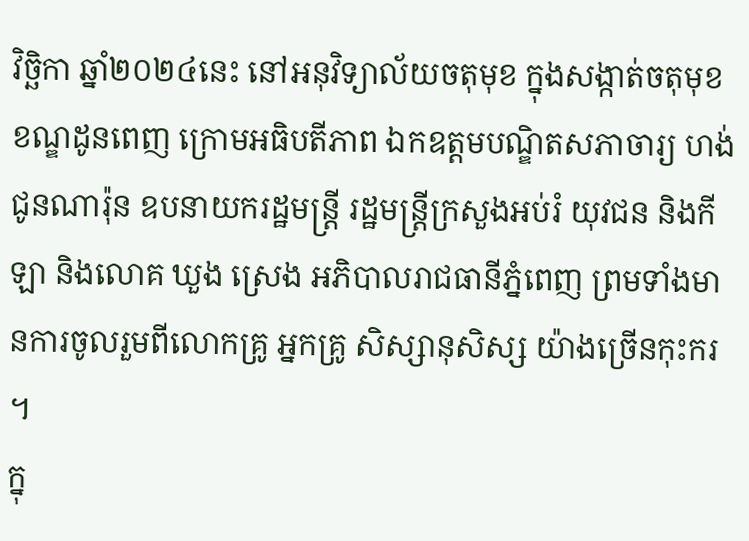វិច្ឆិកា ឆ្នាំ២០២៤នេះ នៅអនុវិទ្យាល័យចតុមុខ ក្នុងសង្កាត់ចតុមុខ ខណ្ឌដូនពេញ ក្រោមអធិបតីភាព ឯកឧត្ដមបណ្ឌិតសភាចារ្យ ហង់ ជូនណារ៉ុន ឧបនាយករដ្ឋមន្ត្រី រដ្ឋមន្ត្រីក្រសួងអប់រំ យុវជន និងកីឡា និងលោគ ឃួង ស្រេង អភិបាលរាជធានីភ្នំពេញ ព្រមទាំងមានការចូលរួមពីលោកគ្រូ អ្នកគ្រូ សិស្សានុសិស្ស យ៉ាងច្រើនកុះករ ។
ក្នុ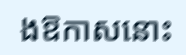ងឱកាសនោះ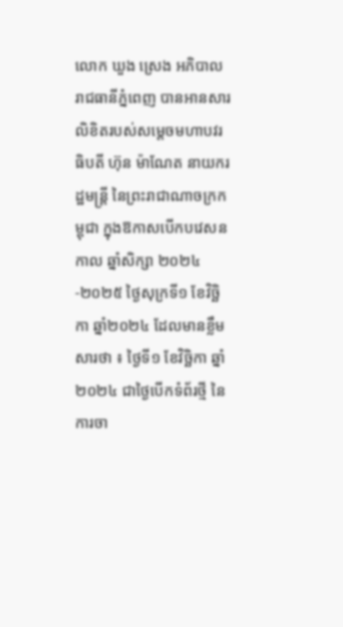លោក ឃួង ស្រេង អភិបាលរាជធានីភ្នំពេញ បានអានសារលិខិតរបស់សម្តេចមហាបវរធិបតី ហ៊ុន ម៉ាណែត នាយករដ្ឋមន្ត្រី នៃព្រះរាជាណាចក្រកម្ពុជា ក្នុងឱកាសបើកបវេសនកាល ឆ្នាំសិក្សា ២០២៤-២០២៥ ថ្ងៃសុក្រទី១ ខែវិច្ឆិកា ឆ្នាំ២០២៤ ដែលមានខ្លឹមសារថា ៖ ថ្ងៃទី១ ខែវិច្ឆិកា ឆ្នាំ២០២៤ ជាថ្ងៃបើកទំព័រថ្មី នៃការចា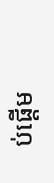ប់ផ្តើម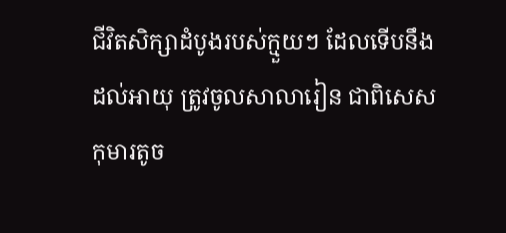ជីវិតសិក្សាដំបូងរបស់ក្មួយៗ ដែលទើបនឹងដល់អាយុ ត្រូវចូលសាលារៀន ជាពិសេសកុមារតូច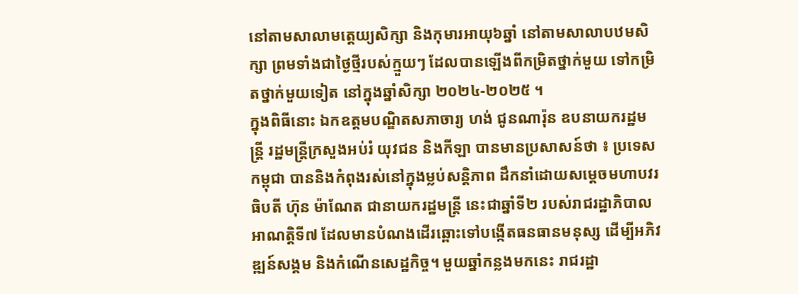នៅតាមសាលាមត្តេយ្យសិក្សា និងកុមារអាយុ៦ឆ្នាំ នៅតាមសាលាបឋមសិក្សា ព្រមទាំងជាថ្ងៃថ្មីរបស់ក្មួយៗ ដែលបានឡើងពីកម្រិតថ្នាក់មួយ ទៅកម្រិតថ្នាក់មួយទៀត នៅក្នុងឆ្នាំសិក្សា ២០២៤-២០២៥ ។
ក្នុងពិធីនោះ ឯកឧត្ដមបណ្ឌិតសភាចារ្យ ហង់ ជូនណារ៉ុន ឧបនាយករដ្ឋមន្ត្រី រដ្ឋមន្ត្រីក្រសួងអប់រំ យុវជន និងកីឡា បានមានប្រសាសន៍ថា ៖ ប្រទេសកម្ពុជា បាននិងកំពុងរស់នៅក្នុងម្លប់សន្តិភាព ដឹកនាំដោយសម្តេចមហាបវរធិបតី ហ៊ុន ម៉ាណែត ជានាយករដ្ឋមន្ត្រី នេះជាឆ្នាំទី២ របស់រាជរដ្ឋាភិបាល អាណត្តិទី៧ ដែលមានបំណងដើរឆ្ពោះទៅបង្កើតធនធានមនុស្ស ដើម្បីអភិវឌ្ឍន៍សង្គម និងកំណើនសេដ្ឋកិច្ច។ មួយឆ្នាំកន្លងមកនេះ រាជរដ្ឋា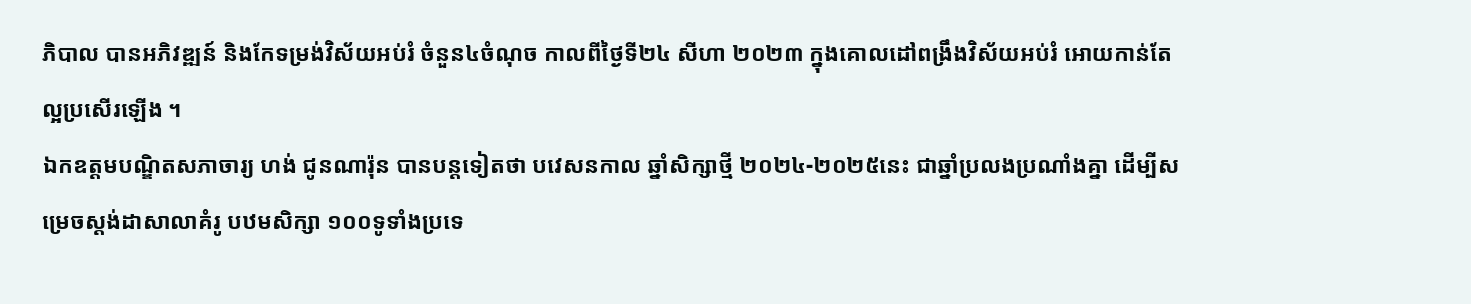ភិបាល បានអភិវឌ្ឍន៍ និងកែទម្រង់វិស័យអប់រំ ចំនួន៤ចំណុច កាលពីថ្ងៃទី២៤ សីហា ២០២៣ ក្នុងគោលដៅពង្រឹងវិស័យអប់រំ អោយកាន់តែល្អប្រសើរឡើង ។
ឯកឧត្ដមបណ្ឌិតសភាចារ្យ ហង់ ជូនណារ៉ុន បានបន្តទៀតថា បវេសនកាល ឆ្នាំសិក្សាថ្មី ២០២៤-២០២៥នេះ ជាឆ្នាំប្រលងប្រណាំងគ្នា ដើម្បីសម្រេចស្តង់ដាសាលាគំរូ បឋមសិក្សា ១០០ទូទាំងប្រទេ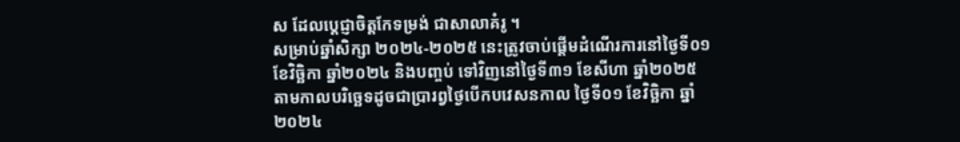ស ដែលប្តេជ្ញាចិត្តកែទម្រង់ ជាសាលាគំរូ ។
សម្រាប់ឆ្នាំសិក្សា ២០២៤-២០២៥ នេះត្រូវចាប់ផ្តើមដំណើរការនៅថ្ងៃទី០១ ខែវិច្ឆិកា ឆ្នាំ២០២៤ និងបញ្ចប់ ទៅវិញនៅថ្ងៃទី៣១ ខែសីហា ឆ្នាំ២០២៥ តាមកាលបរិច្ឆេទដូចជាប្រារព្វថ្ងៃបើកបវេសនកាល ថ្ងៃទី០១ ខែវិច្ឆិកា ឆ្នាំ២០២៤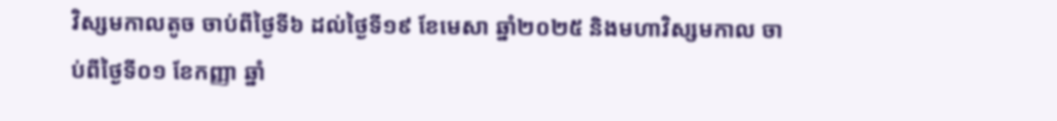វិស្សមកាលតូច ចាប់ពីថ្ងៃទី៦ ដល់ថ្ងៃទី១៩ ខែមេសា ឆ្នាំ២០២៥ និងមហាវិស្សមកាល ចាប់ពីថ្ងៃទី០១ ខែកញ្ញា ឆ្នាំ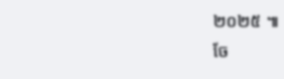២០២៥ ៕
ចែ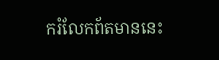ករំលែកព័តមាននេះ